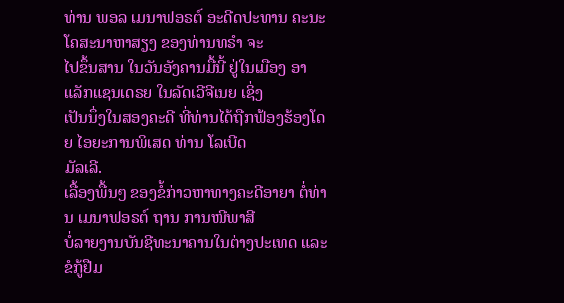ທ່ານ ພອລ ເມນາຟອຣຕ໌ ອະດີດປະທານ ຄະນະໂຄສະນາຫາສຽງ ຂອງທ່ານທຣຳ ຈະ
ໄປຂຶ້ນສານ ໃນວັນອັງຄານມື້ນີ້ ຢູ່ໃນເມືອງ ອາແລັກແຊນເດຣຍ ໃນລັດເວີຈີເນຍ ເຊິ່ງ
ເປັນນຶ່ງໃນສອງຄະດີ ທີ່ທ່ານໄດ້ຖືກຟ້ອງຮ້ອງໂດຍ ໄອຍະການພິເສດ ທ່ານ ໂລເບີດ
ມັລເລີ.
ເລື້ອງພື້ນໆ ຂອງຂໍ້ກ່າວຫາທາງຄະດີອາຍາ ຕໍ່ທ່ານ ເມນາຟອຣຕ໌ ຖານ ການໜີພາສີ
ບໍ່ລາຍງານບັນຊີທະນາຄານໃນຕ່າງປະເທດ ແລະ ຂໍກູ້ຢືມ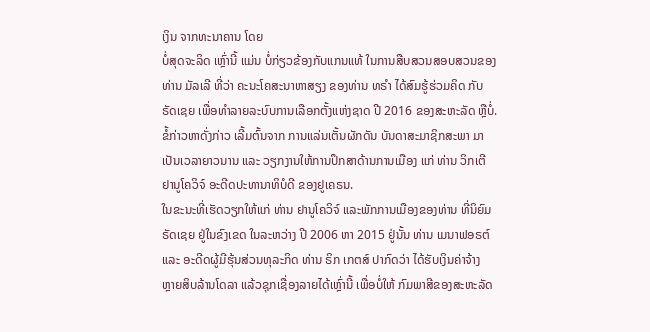ເງິນ ຈາກທະນາຄານ ໂດຍ
ບໍ່ສຸດຈະລິດ ເຫຼົ່ານີ້ ແມ່ນ ບໍ່ກ່ຽວຂ້ອງກັບແກນແທ້ ໃນການສືບສວນສອບສວນຂອງ
ທ່ານ ມັລເລີ ທີ່ວ່າ ຄະນະໂຄສະນາຫາສຽງ ຂອງທ່ານ ທຣຳ ໄດ້ສົມຮູ້ຮ່ວມຄິດ ກັບ
ຣັດເຊຍ ເພື່ອທຳລາຍລະບົບການເລືອກຕັ້ງແຫ່ງຊາດ ປີ 2016 ຂອງສະຫະລັດ ຫຼືບໍ່.
ຂໍ້ກ່າວຫາດັ່ງກ່າວ ເລີ້ມຕົ້ນຈາກ ການແລ່ນເຕັ້ນຜັກດັນ ບັນດາສະມາຊິກສະພາ ມາ
ເປັນເວລາຍາວນານ ແລະ ວຽກງານໃຫ້ການປຶກສາດ້ານການເມືອງ ແກ່ ທ່ານ ວິກເຕີ
ຢານູໂຄວິຈ໌ ອະດີດປະທານາທິບໍດີ ຂອງຢູເຄຣນ.
ໃນຂະນະທີ່ເຮັດວຽກໃຫ້ແກ່ ທ່ານ ຢານູໂຄວິຈ໌ ແລະພັກການເມືອງຂອງທ່ານ ທີ່ນິຍົມ
ຣັດເຊຍ ຢູ່ໃນຂົງເຂດ ໃນລະຫວ່າງ ປີ 2006 ຫາ 2015 ຢູ່ນັ້ນ ທ່ານ ເມນາຟອຣຕ໌
ແລະ ອະດີດຜູ້ມີຮຸ້ນສ່ວນທຸລະກິດ ທ່ານ ຣິກ ເກຕສ໌ ປາກົດວ່າ ໄດ້ຮັບເງິນຄ່າຈ້າງ
ຫຼາຍສິບລ້ານໂດລາ ແລ້ວຊຸກເຊື່ອງລາຍໄດ້ເຫຼົ່ານີ້ ເພື່ອບໍ່ໃຫ້ ກົມພາສີຂອງສະຫະລັດ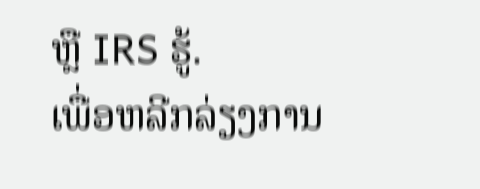ຫຼື IRS ຮູ້.
ເພື່ອຫລີກລ່ຽງການ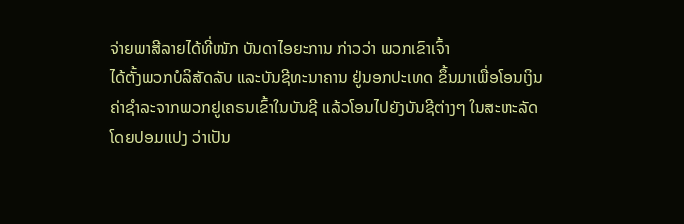ຈ່າຍພາສີລາຍໄດ້ທີ່ໜັກ ບັນດາໄອຍະການ ກ່າວວ່າ ພວກເຂົາເຈົ້າ
ໄດ້ຕັ້ງພວກບໍລິສັດລັບ ແລະບັນຊີທະນາຄານ ຢູ່ນອກປະເທດ ຂຶ້ນມາເພື່ອໂອນເງິນ
ຄ່າຊຳລະຈາກພວກຢູເຄຣນເຂົ້າໃນບັນຊີ ແລ້ວໂອນໄປຍັງບັນຊີຕ່າງໆ ໃນສະຫະລັດ
ໂດຍປອມແປງ ວ່າເປັນ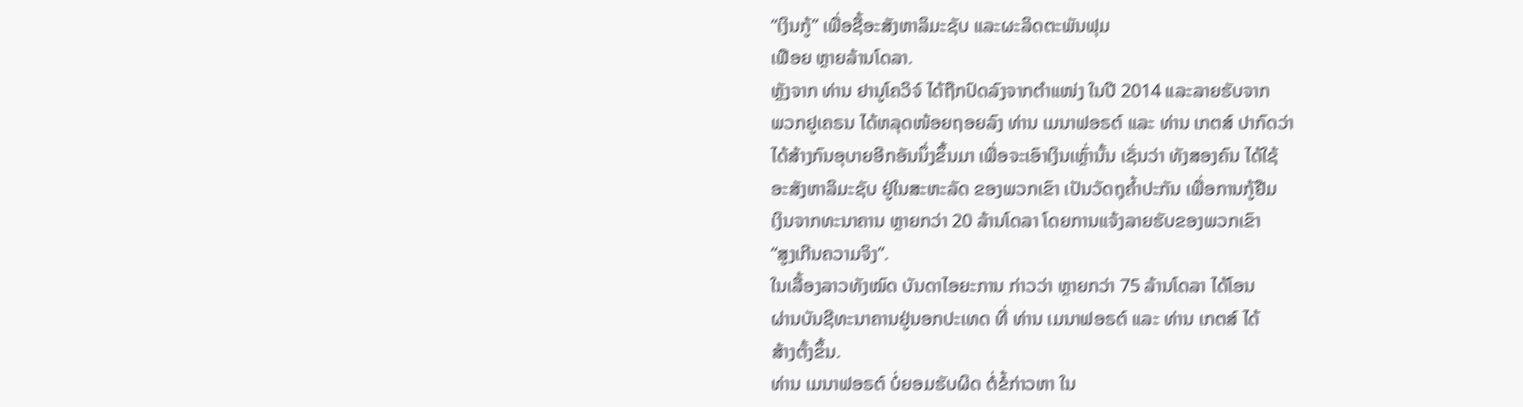“ເງິນກູ້” ເພື່ອຊື້ອະສັງຫາລິມະຊັບ ແລະຜະລິດຕະພັນຟຸມ
ເຟືອຍ ຫຼາຍລ້ານໂດລາ.
ຫຼັງຈາກ ທ່ານ ຢານູໂຄວິຈ໌ ໄດ້ຖືກປົດລົງຈາກຕຳແໜ່ງ ໃນປີ 2014 ແລະລາຍຮັບຈາກ
ພວກຢູເຄຣນ ໄດ້ຫລຸດໜ້ອຍຖອຍລົງ ທ່ານ ເມນາຟອຣຕ໌ ແລະ ທ່ານ ເກຕສ໌ ປາກົດວ່າ
ໄດ້ສ້າງກົນອຸບາຍອີກອັນນຶ່ງຂຶ້ນມາ ເພື່ອຈະເອົາເງິນເຫຼົ່ານັ້ນ ເຊັ່ນວ່າ ທັງສອງຄົນ ໄດ້ໃຊ້
ອະສັງຫາລິມະຊັບ ຢູ່ໃນສະຫະລັດ ຂອງພວກເຂົາ ເປັນວັດຖຸຄ້ຳປະກັນ ເພື່ອການກູ້ຢືມ
ເງິນຈາກທະນາຄານ ຫຼາຍກວ່າ 20 ລ້ານໂດລາ ໂດຍການແຈ້ງລາຍຮັບຂອງພວກເຂົາ
“ສູງເກີນຄວາມຈິງ”.
ໃນເລື້ອງລາວທັງໝົດ ບັນດາໄອຍະການ ກ່າວວ່າ ຫຼາຍກວ່າ 75 ລ້ານໂດລາ ໄດ້ໂອນ
ຜ່ານບັນຊີທະນາຄານຢູ່ນອກປະເທດ ທີ່ ທ່ານ ເມນາຟອຣຕ໌ ແລະ ທ່ານ ເກຕສ໌ ໄດ້
ສ້າງຕັ້ງຂຶ້ນ.
ທ່ານ ເມນາຟອຣຕ໌ ບໍ່ຍອມຮັບຜິດ ຕໍ່ຂໍ້ກ່າວຫາ ໃນ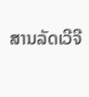ສານລັດເວີຈີ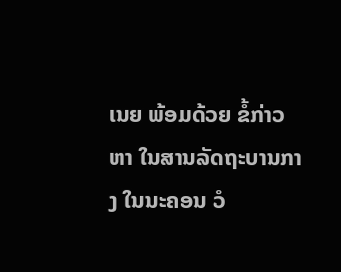ເນຍ ພ້ອມດ້ວຍ ຂໍ້ກ່າວ
ຫາ ໃນສານລັດຖະບານກາງ ໃນນະຄອນ ວໍ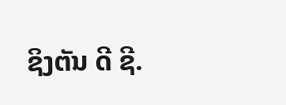ຊິງຕັນ ດີ ຊີ.